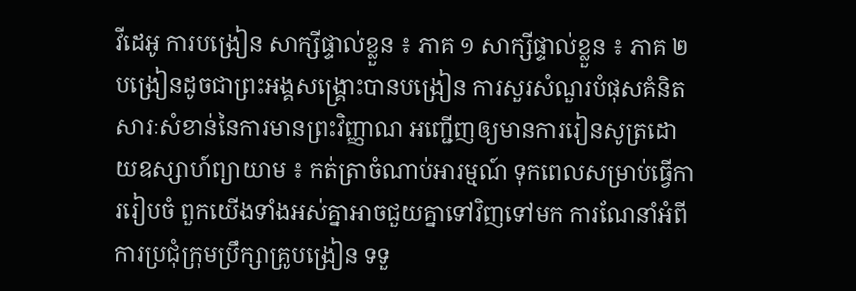វីដេអូ ការបង្រៀន សាក្សីផ្ទាល់ខ្លួន ៖ ភាគ ១ សាក្សីផ្ទាល់ខ្លួន ៖ ភាគ ២ បង្រៀនដូចជាព្រះអង្គសង្គ្រោះបានបង្រៀន ការសួរសំណួរបំផុសគំនិត សារៈសំខាន់នៃការមានព្រះវិញ្ញាណ អញ្ជើញឲ្យមានការរៀនសូត្រដោយឧស្សាហ៍ព្យាយាម ៖ កត់ត្រាចំណាប់អារម្មណ៍ ទុកពេលសម្រាប់ធ្វើការរៀបចំ ពួកយើងទាំងអស់គ្នាអាចជួយគ្នាទៅវិញទៅមក ការណែនាំអំពីការប្រជុំក្រុមប្រឹក្សាគ្រូបង្រៀន ទទួ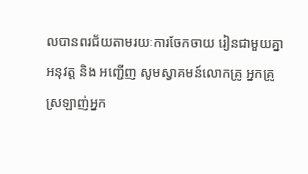លបានពរជ័យតាមរយៈការចែកចាយ រៀនជាមួយគ្នា អនុវត្ត និង អញ្ជើញ សូមស្វាគមន៍លោកគ្រូ អ្នកគ្រូ ស្រឡាញ់អ្នក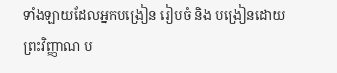ទាំងឡាយដែលអ្នកបង្រៀន រៀបចំ និង បង្រៀនដោយព្រះវិញ្ញាណ ប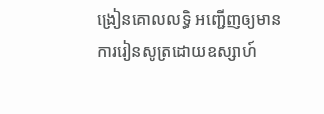ង្រៀនគោលលទ្ធិ អញ្ជើញឲ្យមានការរៀនសូត្រដោយឧស្សាហ៍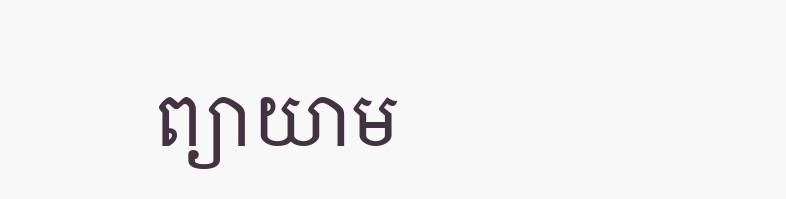ព្យាយាម